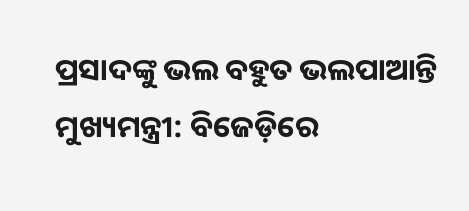ପ୍ରସାଦଙ୍କୁ ଭଲ ବହୁତ ଭଲପାଆନ୍ତି ମୁଖ୍ୟମନ୍ତ୍ରୀ: ବିଜେଡ଼ିରେ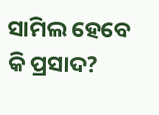ସାମିଲ ହେବେ କି ପ୍ରସାଦ?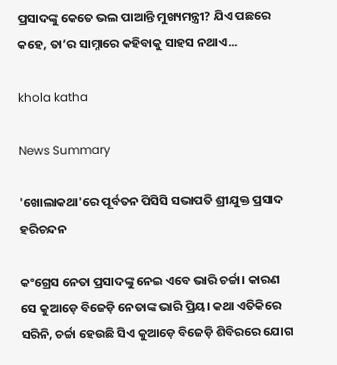ପ୍ରସାଦଙ୍କୁ କେତେ ଭଲ ପାଆନ୍ତି ମୁଖ୍ୟମନ୍ତ୍ରୀ? ଯିଏ ପଛରେ କହେ, ତା’ର ସାମ୍ନାରେ କହିବାକୁ ସାହସ ନଥାଏ...

khola katha

News Summary

'ଖୋଲାକଥା'ରେ ପୂର୍ବତନ ପିସିସି ସଭାପତି ଶ୍ରୀଯୁକ୍ତ ପ୍ରସାଦ ହରିଚନ୍ଦନ

କଂଗ୍ରେସ ନେତା ପ୍ରସାଦଙ୍କୁ ନେଇ ଏବେ ଭାରି ଚର୍ଚ୍ଚା। କାରଣ ସେ କୁଆଡ଼େ ବିଜେଡ଼ି ନେତାଙ୍କ ଭାରି ପ୍ରିୟ। କଥା ଏତିକିରେ ସରିନି, ଚର୍ଚ୍ଚା ହେଉଛି ସିଏ କୁଆଡ଼େ ବିଜେଡ଼ି ଶିବିରରେ ଯୋଗ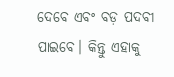ଦେବେ ଏବଂ ବଡ଼ ପଦବୀ ପାଇବେ। କିନ୍ତୁ ଏହାକୁ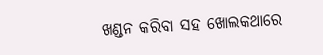ଖଣ୍ଡନ କରିବା ସହ ଖୋଲକଥାରେ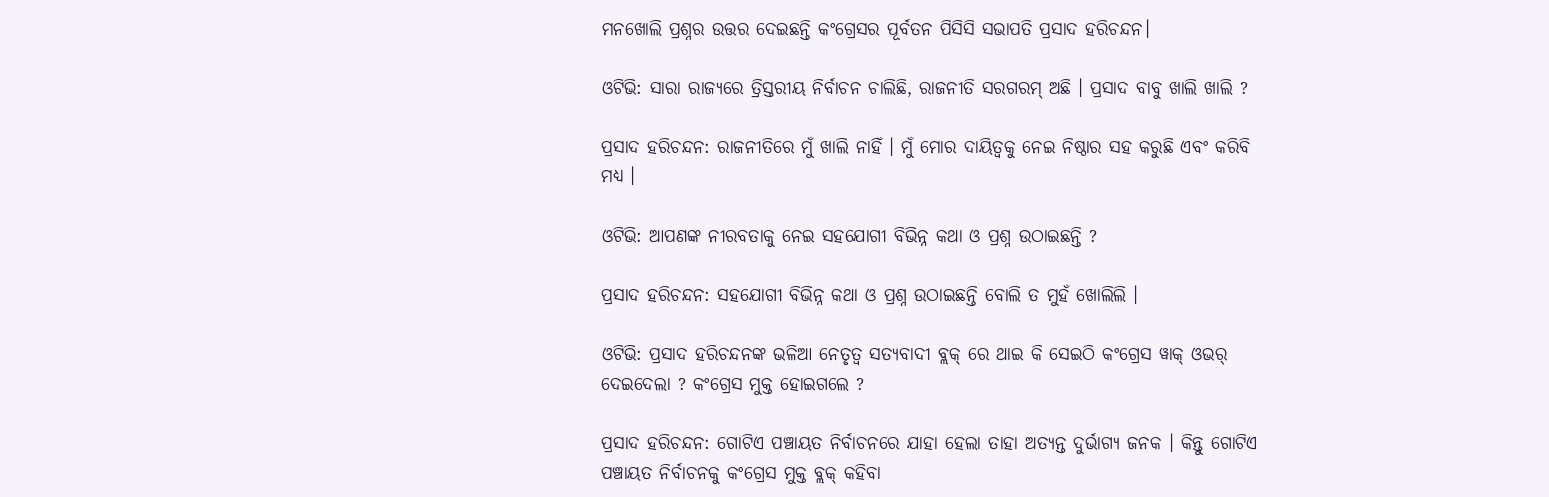ମନଖୋଲି ପ୍ରଶ୍ନର ଉତ୍ତର ଦେଇଛନ୍ତି କଂଗ୍ରେସର ପୂର୍ବତନ ପିସିସି ସଭାପତି ପ୍ରସାଦ ହରିଚନ୍ଦନ।

ଓଟିଭି: ସାରା ରାଜ୍ୟରେ ତ୍ରିସ୍ତରୀୟ ନିର୍ବାଚନ ଚାଲିଛି, ରାଜନୀତି ସରଗରମ୍ ଅଛି । ପ୍ରସାଦ ବାବୁ ଖାଲି ଖାଲି ?

ପ୍ରସାଦ ହରିଚନ୍ଦନ: ରାଜନୀତିରେ ମୁଁ ଖାଲି ନାହିଁ । ମୁଁ ମୋର ଦାୟିତ୍ୱକୁ ନେଇ ନିଷ୍ଠାର ସହ କରୁଛି ଏବଂ କରିବି ମଧ୍ୟ ।

ଓଟିଭି: ଆପଣଙ୍କ ନୀରବତାକୁ ନେଇ ସହଯୋଗୀ ବିଭିନ୍ନ କଥା ଓ ପ୍ରଶ୍ନ ଉଠାଇଛନ୍ତି ?

ପ୍ରସାଦ ହରିଚନ୍ଦନ: ସହଯୋଗୀ ବିଭିନ୍ନ କଥା ଓ ପ୍ରଶ୍ନ ଉଠାଇଛନ୍ତି ବୋଲି ତ ମୁହଁ ଖୋଲିଲି ।

ଓଟିଭି: ପ୍ରସାଦ ହରିଚନ୍ଦନଙ୍କ ଭଳିଆ ନେତୃତ୍ୱ ସତ୍ୟବାଦୀ ବ୍ଲକ୍ ରେ ଥାଇ କି ସେଇଠି କଂଗ୍ରେସ ୱାକ୍ ଓଭର୍ ଦେଇଦେଲା ? କଂଗ୍ରେସ ମୁକ୍ତ ହୋଇଗଲେ ?

ପ୍ରସାଦ ହରିଚନ୍ଦନ: ଗୋଟିଏ ପଞ୍ଚାୟତ ନିର୍ବାଚନରେ ଯାହା ହେଲା ତାହା ଅତ୍ୟନ୍ତ ଦୁର୍ଭାଗ୍ୟ ଜନକ । କିନ୍ତୁ ଗୋଟିଏ ପଞ୍ଚାୟତ ନିର୍ବାଚନକୁ କଂଗ୍ରେସ ମୁକ୍ତ ବ୍ଲକ୍ କହିବା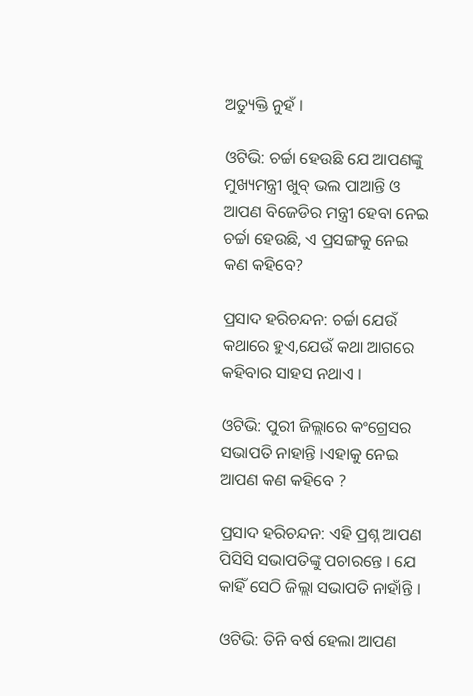ଅତ୍ୟୁକ୍ତି ନୁହଁ ।

ଓଟିଭି: ଚର୍ଚ୍ଚା ହେଉଛି ଯେ ଆପଣଙ୍କୁ ମୁଖ୍ୟମନ୍ତ୍ରୀ ଖୁବ୍ ଭଲ ପାଆନ୍ତି ଓ ଆପଣ ବିଜେଡିର ମନ୍ତ୍ରୀ ହେବା ନେଇ ଚର୍ଚ୍ଚା ହେଉଛି, ଏ ପ୍ରସଙ୍ଗକୁ ନେଇ କଣ କହିବେ?

ପ୍ରସାଦ ହରିଚନ୍ଦନ: ଚର୍ଚ୍ଚା ଯେଉଁ କଥାରେ ହୁଏ,ଯେଉଁ କଥା ଆଗରେ କହିବାର ସାହସ ନଥାଏ ।

ଓଟିଭି: ପୁରୀ ଜିଲ୍ଲାରେ କଂଗ୍ରେସର ସଭାପତି ନାହାନ୍ତି ।ଏହାକୁ ନେଇ ଆପଣ କଣ କହିବେ ?

ପ୍ରସାଦ ହରିଚନ୍ଦନ: ଏହି ପ୍ରଶ୍ନ ଆପଣ ପିସିସି ସଭାପତିଙ୍କୁ ପଚାରନ୍ତେ । ଯେ କାହିଁ ସେଠି ଜିଲ୍ଲା ସଭାପତି ନାହାଁନ୍ତି ।

ଓଟିଭି: ତିନି ବର୍ଷ ହେଲା ଆପଣ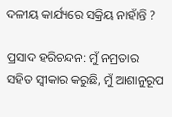ଦଳୀୟ କାର୍ଯ୍ୟରେ ସକ୍ରିୟ ନାହାଁନ୍ତି ?

ପ୍ରସାଦ ହରିଚନ୍ଦନ: ମୁଁ ନମ୍ରତାର ସହିତ ସ୍ୱୀକାର କରୁଛି, ମୁଁ ଆଶାନୁରୂପ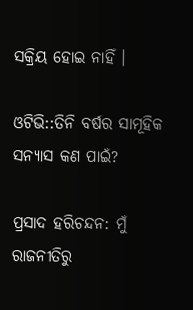ସକ୍ରିୟ ହୋଇ ନାହିଁ ।

ଓଟିଭି::ତିନି ବର୍ଷର ସାମୂହିକ ସନ୍ୟାସ କଣ ପାଇଁ?

ପ୍ରସାଦ ହରିଚନ୍ଦନ: ମୁଁ ରାଜନୀତିରୁ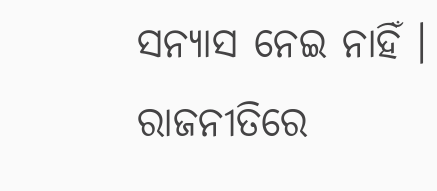ସନ୍ୟାସ ନେଇ ନାହିଁ । ରାଜନୀତିରେ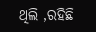ଥିଲି ,ରହିଛି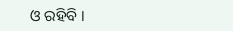ଓ ରହିବି ।